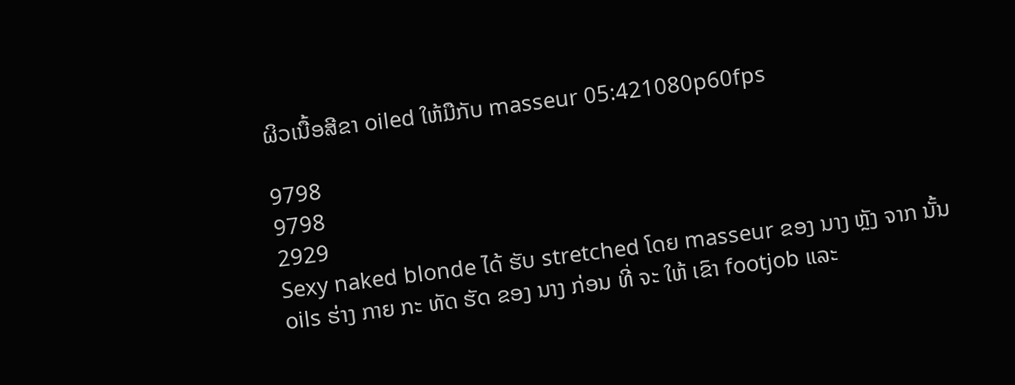ຜິວເນື້ອສີຂາ oiled ໃຫ້ມືກັບ masseur 05:421080p60fps

9798
9798
2929
Sexy naked blonde ໄດ້ ຮັບ stretched ໂດຍ masseur ຂອງ ນາງ ຫຼັງ ຈາກ ນັ້ນ oils ຮ່າງ ກາຍ ກະ ທັດ ຮັດ ຂອງ ນາງ ກ່ອນ ທີ່ ຈະ ໃຫ້ ເຂົາ footjob ແລະ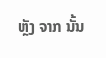ຫຼັງ ຈາກ ນັ້ນ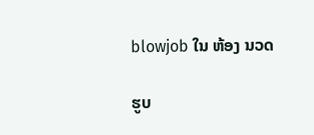blowjob ໃນ ຫ້ອງ ນວດ

ຮູບ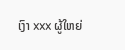ເງົາ xxx ຜູ້ໃຫຍ່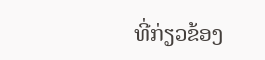ທີ່ກ່ຽວຂ້ອງ